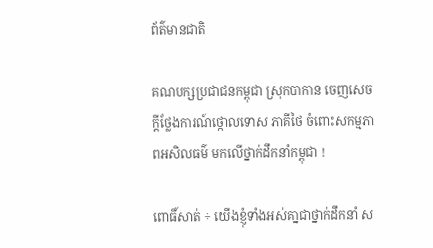ព័ត៌មានជាតិ

គណបក្សប្រជាជនកម្ពុជា ស្រុកបាកាន ចេញសេចក្តីថ្លែងការណ៍ថ្កោលទោស ភាគីថៃ ចំពោះសកម្មភាពអសិលធម៌ មកលើថ្នាក់ដឹកនាំកម្ពុជា !

ពោធិ៍សាត់ ÷ យើងខ្ញុំទាំងអស់គា្នជាថ្នាក់ដឹកនាំ ស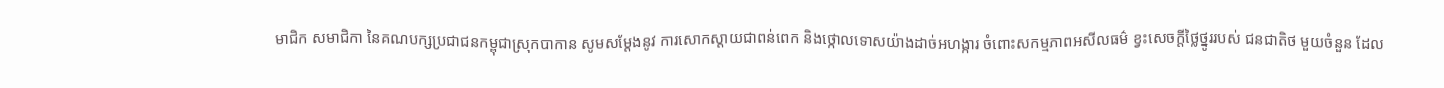មាជិក សមាជិកា នៃគណបក្សប្រជាជនកម្ពុជាស្រុកបាកាន សូមសម្តែងនូវ ការសោកស្តាយជាពន់ពេក និងថ្កោលទោសយ៉ាងដាច់អហង្ការ ចំពោះសកម្មភាពអសីលធម៌ ខ្វះសេចក្ដីថ្លៃថ្នូររបស់ ជនជាតិថ មួយចំនួន ដែល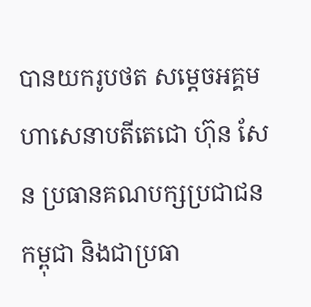បានយករូបថត សម្តេចអគ្គមហាសេនាបតីតេជោ ហ៊ុន សែន ប្រធានគណបក្សប្រជាជន កម្ពុជា និងជាប្រធា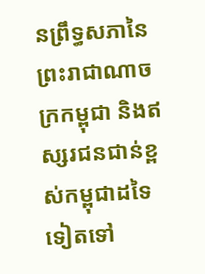នព្រឹទ្ធសភានៃព្រះរាជាណាចក្រកម្ពុជា និងឥស្សរជនជាន់ខ្ពស់កម្ពុជាដទៃទៀតទៅ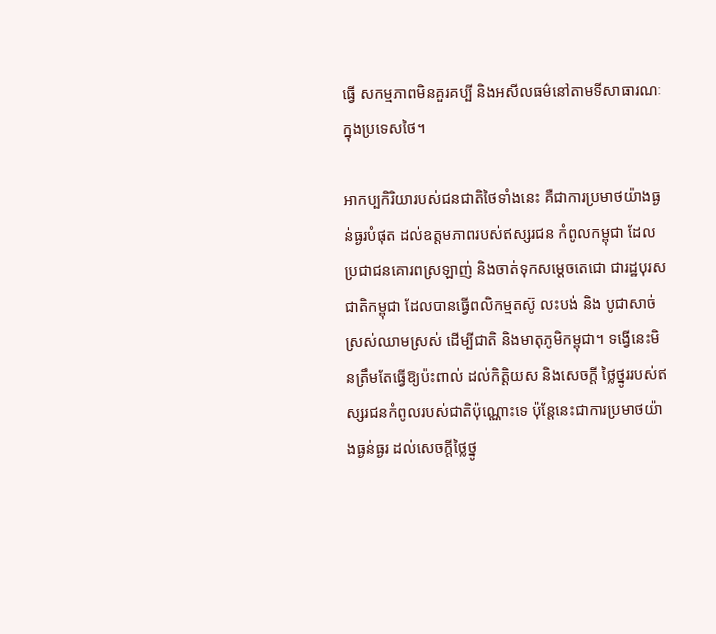ធ្វើ សកម្មភាពមិនគួរគប្បី និងអសីលធម៌នៅតាមទីសាធារណៈក្នុងប្រទេសថៃ។

អាកប្បកិរិយារបស់ជនជាតិថៃទាំងនេះ គឺជាការប្រមាថយ៉ាងធ្ងន់ធ្ងរបំផុត ដល់ឧត្តមភាពរបស់ឥស្សរជន កំពូលកម្ពុជា ដែលប្រជាជនគោរពស្រឡាញ់ និងចាត់ទុកសម្ដេចតេជោ ជារដ្ឋបុរសជាតិកម្ពុជា ដែលបានធ្វើពលិកម្មតស៊ូ លះបង់ និង បូជាសាច់ស្រស់ឈាមស្រស់ ដើម្បីជាតិ និងមាតុភូមិកម្ពុជា។ ទង្វើនេះមិនត្រឹមតែធ្វើឱ្យប៉ះពាល់ ដល់កិត្តិយស និងសេចក្តី ថ្លៃថ្នូររបស់ឥស្សរជនកំពូលរបស់ជាតិប៉ុណ្ណោះទេ ប៉ុន្តែនេះជាការប្រមាថយ៉ាងធ្ងន់ធ្ងរ ដល់សេចក្ដីថ្លៃថ្នូ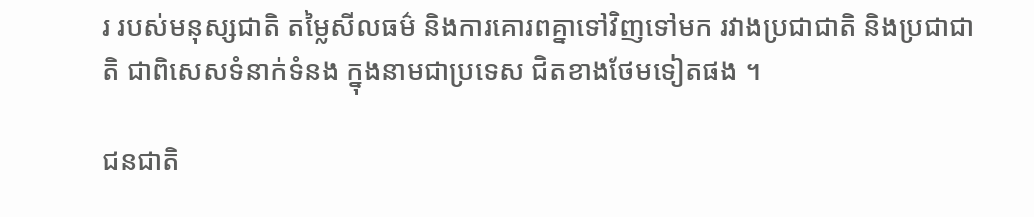រ របស់មនុស្សជាតិ តម្លៃសីលធម៌ និងការគោរពគ្នាទៅវិញទៅមក រវាងប្រជាជាតិ និងប្រជាជាតិ ជាពិសេសទំនាក់ទំនង ក្នុងនាមជាប្រទេស ជិតខាងថែមទៀតផង ។

ជនជាតិ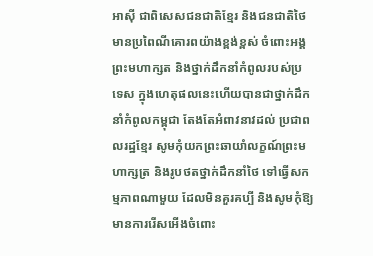អាស៊ី ជាពិសេសជនជាតិខ្មែរ និងជនជាតិថៃ មានប្រពៃណីគោរពយ៉ាងខ្ពង់ខ្ពស់ ចំពោះអង្គព្រះមហាក្សត និងថ្នាក់ដឹកនាំកំពូលរបស់ប្រទេស ក្នុងហេតុផលនេះហើយបានជាថ្នាក់ដឹកនាំកំពូលកម្ពុជា តែងតែអំពាវនាវដល់ ប្រជាពលរដ្ឋខ្មែរ សូមកុំយកព្រះឆាយាំលក្ខណ៍ព្រះមហាក្សត្រ និងរូបថតថ្នាក់ដឹកនាំថៃ ទៅធ្វើសកម្មភាពណាមួយ ដែលមិនគួរគប្បី និងសូមកុំឱ្យមានការរើសអើងចំពោះ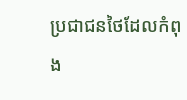ប្រជាជនថៃដែលកំពុង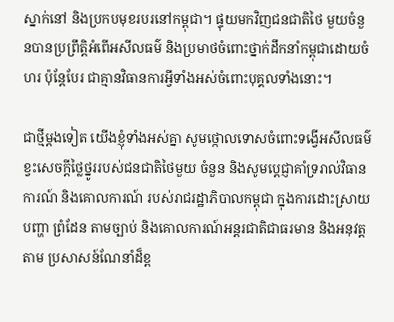ស្នាក់នៅ និងប្រកបមុខរបរនៅកម្ពុជា។ ផ្ទុយមកវិញជនជាតិថៃ មួយចំនួនបានប្រព្រឹត្តិអំពើអសីលធម៌ និងប្រមាថចំពោះថ្នាក់ដឹកនាំកម្ពុជាដោយចំហរ ប៉ុន្តែបែរ ជាគ្មានវិធានការអ្វីទាំងអស់ចំពោះបុគ្គលទាំងនោះ។

ជាថ្មីម្តងទៀត យើងខ្ញុំទាំងអស់គ្នា សូមថ្កោលទោសចំពោះទង្វើអសីលធម៌ ខ្វះសេចក្តីថ្លៃថ្នូររបស់ជនជាតិថៃមួយ ចំនួន និងសូមប្តេជ្ញាគាំទ្ររាល់វិធានការណ៍ និងគោលការណ៍ របស់រាជរដ្ឋាភិបាលកម្ពុជា ក្នុងការដោះស្រាយបញ្ហា ព្រំដែន តាមច្បាប់ និងគោលការណ៍អន្តរជាតិជាធរមាន និងអនុវត្តតាម ប្រសាសន៍ណែនាំដ៏ខ្ព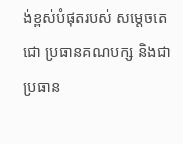ង់ខ្ពស់បំផុតរបស់ សម្ដេចតេជោ ប្រធានគណបក្ស និងជាប្រធាន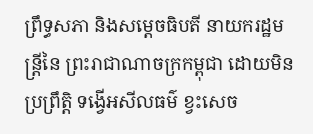ព្រឹទ្ធសភា និងសម្តេចធិបតី នាយករដ្ឋមន្ត្រីនៃ ព្រះរាជាណាចក្រកម្ពុជា ដោយមិនប្រព្រឹត្តិ ទង្វើអសីលធម៌ ខ្វះសេច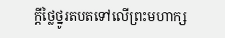ក្ដីថ្លៃថ្នូរតបតទៅលើព្រះមហាក្ស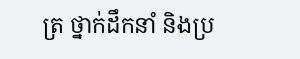ត្រ ថ្នាក់ដឹកនាំ និងប្រ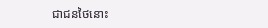ជាជនថៃនោះ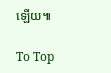ឡើយ៕

To Top